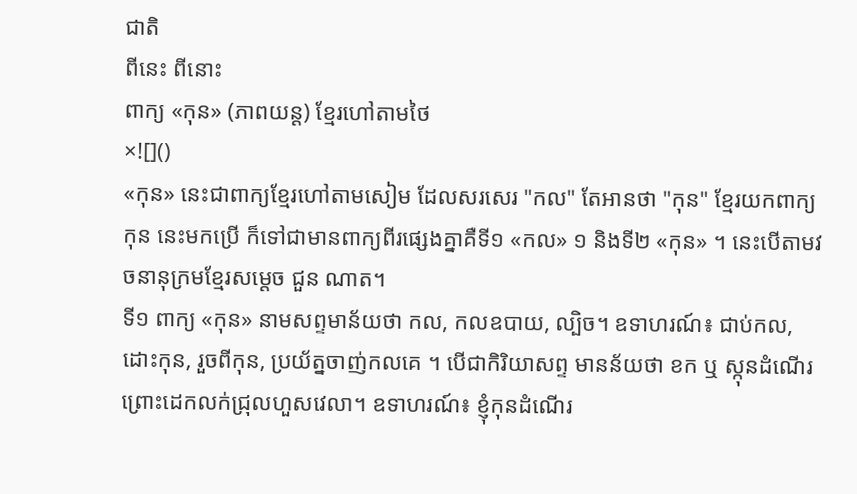ជាតិ
ពីនេះ ពីនោះ
ពាក្យ «កុន» (ភាពយន្ត) ខ្មែរហៅតាមថៃ
×![]()
«កុន» នេះជាពាក្យខ្មែរហៅតាមសៀម ដែលសរសេរ "កល" តែអានថា "កុន" ខ្មែរយកពាក្យ កុន នេះមកប្រើ ក៏ទៅជាមានពាក្យពីរផ្សេងគ្នាគឺទី១ «កល» ១ និងទី២ «កុន» ។ នេះបើតាមវចនានុក្រមខ្មែរសម្តេច ជួន ណាត។
ទី១ ពាក្យ «កុន» នាមសព្ទមាន័យថា កល, កលឧបាយ, ល្បិច។ ឧទាហរណ៍៖ ជាប់កល, ដោះកុន, រួចពីកុន, ប្រយ័ត្នចាញ់កលគេ ។ បើជាកិរិយាសព្ទ មានន័យថា ខក ឬ ស្កុនដំណើរ ព្រោះដេកលក់ជ្រុលហួសវេលា។ ឧទាហរណ៍៖ ខ្ញុំកុនដំណើរ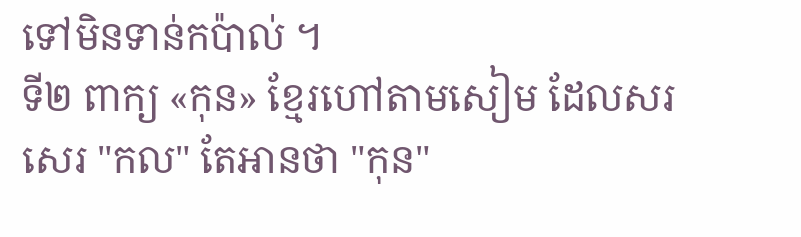ទៅមិនទាន់កប៉ាល់ ។
ទី២ ពាក្យ «កុន» ខ្មែរហៅតាមសៀម ដែលសរសេរ "កល" តែអានថា "កុន"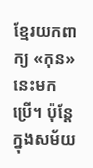ខ្មែរយកពាក្យ «កុន» នេះមកប្រើ។ ប៉ុន្តែ ក្នុងសម័យ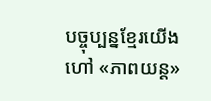បច្ចុប្បន្នខ្មែរយើងហៅ «ភាពយន្ត»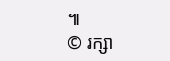៕
© រក្សា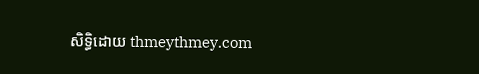សិទ្ធិដោយ thmeythmey.com